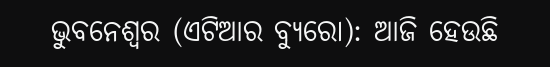ଭୁବନେଶ୍ୱର (ଏଟିଆର ବ୍ୟୁରୋ): ଆଜି ହେଉଛି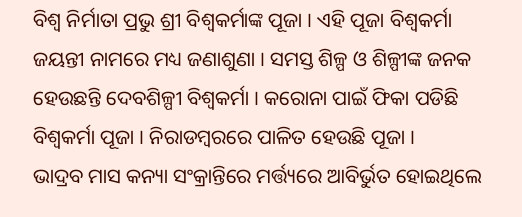ବିଶ୍ୱ ନିର୍ମାତା ପ୍ରଭୁ ଶ୍ରୀ ବିଶ୍ୱକର୍ମାଙ୍କ ପୂଜା । ଏହି ପୂଜା ବିଶ୍ୱକର୍ମା ଜୟନ୍ତୀ ନାମରେ ମଧ୍ୟ ଜଣାଶୁଣା । ସମସ୍ତ ଶିଳ୍ପ ଓ ଶିଳ୍ପୀଙ୍କ ଜନକ ହେଉଛନ୍ତି ଦେବଶିଳ୍ପୀ ବିଶ୍ୱକର୍ମା । କରୋନା ପାଇଁ ଫିକା ପଡିଛି ବିଶ୍ୱକର୍ମା ପୂଜା । ନିରାଡମ୍ବରରେ ପାଳିତ ହେଉଛି ପୂଜା ।
ଭାଦ୍ରବ ମାସ କନ୍ୟା ସଂକ୍ରାନ୍ତିରେ ମର୍ତ୍ତ୍ୟରେ ଆବିର୍ଭୁତ ହୋଇଥିଲେ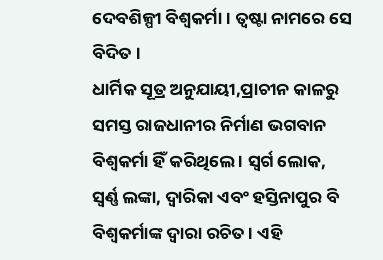ଦେବଶିଳ୍ପୀ ବିଶ୍ୱକର୍ମା । ତ୍ୱଷ୍ଟା ନାମରେ ସେ ବିଦିତ ।
ଧାର୍ମିକ ସୂତ୍ର ଅନୁଯାୟୀ,ପ୍ରାଚୀନ କାଳରୁ ସମସ୍ତ ରାଜଧାନୀର ନିର୍ମାଣ ଭଗବାନ ବିଶ୍ୱକର୍ମା ହିଁ କରିଥିଲେ । ସ୍ୱର୍ଗ ଲୋକ, ସ୍ୱର୍ଣ୍ଣ ଲଙ୍କା, ଦ୍ୱାରିକା ଏବଂ ହସ୍ତିନାପୁର ବି ବିଶ୍ୱକର୍ମାଙ୍କ ଦ୍ୱାରା ରଚିତ । ଏହି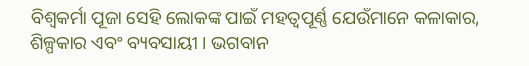ବିଶ୍ୱକର୍ମା ପୂଜା ସେହି ଲୋକଙ୍କ ପାଇଁ ମହତ୍ୱପୂର୍ଣ୍ଣ ଯେଉଁମାନେ କଳାକାର, ଶିଳ୍ପକାର ଏବଂ ବ୍ୟବସାୟୀ । ଭଗବାନ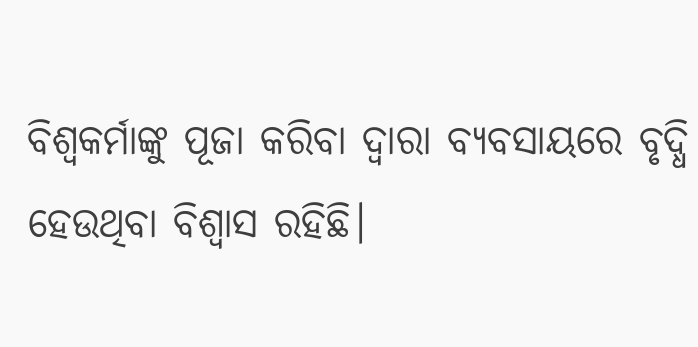ବିଶ୍ୱକର୍ମାଙ୍କୁ ପୂଜା କରିବା ଦ୍ୱାରା ବ୍ୟବସାୟରେ ବୃଦ୍ଧି ହେଉଥିବା ବିଶ୍ୱାସ ରହିଛି।